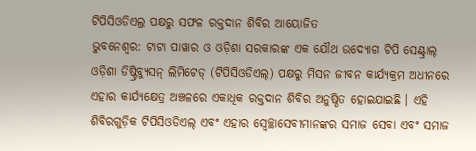ଟିପିସିଓଡିଏଲ୍ର ପକ୍ଷରୁ ସଫଳ ରକ୍ତଦାନ ଶିବିର ଆୟୋଜିତ
ଭୁବନେଶ୍ୱର: ଟାଟା ପାୱାର ଓ ଓଡ଼ିଶା ସରକାରଙ୍କ ଏକ ଯୌଥ ଉଦ୍ୟୋଗ ଟିପି ସେଣ୍ଟ୍ରାଲ୍ ଓଡ଼ିଶା ଡିଷ୍ଟ୍ରିବ୍ୟୁସନ୍ ଲିମିଟେଡ୍ (ଟିପିସିଓଡିଏଲ୍) ପକ୍ଷରୁ ମିସନ ଜୀବନ କାର୍ଯ୍ୟକ୍ରମ ଅଧୀନରେ ଏହାର କାର୍ଯ୍ୟକ୍ଷେତ୍ର ଅଞ୍ଚଳରେ ଏକାଧିକ ରକ୍ତଦାନ ଶିବିର ଅନୁଷ୍ଠିତ ହୋଇଯାଇଛି । ଏହି ଶିବିରଗୁଡ଼ିକ ଟିପିସିଓଡିଏଲ୍ ଏବଂ ଏହାର ସ୍ୱେଚ୍ଛାସେବୀମାନଙ୍କର ସମାଜ ସେବା ଏବଂ ସମାଜ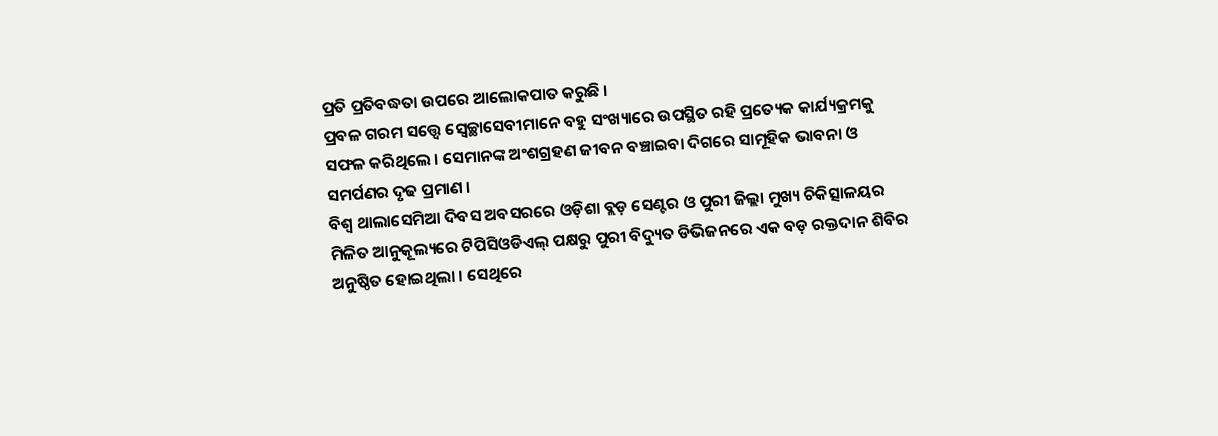ପ୍ରତି ପ୍ରତିବଦ୍ଧତା ଉପରେ ଆଲୋକପାତ କରୁଛି ।
ପ୍ରବଳ ଗରମ ସତ୍ତ୍ୱେ ସ୍ୱେଚ୍ଛାସେବୀମାନେ ବହୁ ସଂଖ୍ୟାରେ ଉପସ୍ଥିତ ରହି ପ୍ରତ୍ୟେକ କାର୍ଯ୍ୟକ୍ରମକୁ ସଫଳ କରିଥିଲେ । ସେମାନଙ୍କ ଅଂଶଗ୍ରହଣ ଜୀବନ ବଞ୍ଚାଇବା ଦିଗରେ ସାମୂହିକ ଭାବନା ଓ ସମର୍ପଣର ଦୃଢ ପ୍ରମାଣ ।
ବିଶ୍ୱ ଥାଲାସେମିଆ ଦିବସ ଅବସରରେ ଓଡ଼ିଶା ବ୍ଲଡ଼ ସେଣ୍ଟର ଓ ପୁରୀ ଜିଲ୍ଲା ମୁଖ୍ୟ ଚିକିତ୍ସାଳୟର ମିଳିତ ଆନୁକୂଲ୍ୟରେ ଟିପିସିଓଡିଏଲ୍ ପକ୍ଷରୁ ପୁରୀ ବିଦ୍ୟୁତ ଡିଭିଜନରେ ଏକ ବଡ଼ ରକ୍ତଦାନ ଶିବିର ଅନୁଷ୍ଠିତ ହୋଇଥିଲା । ସେଥିରେ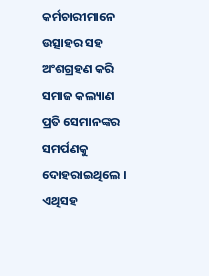କର୍ମଚାରୀମାନେ ଉତ୍ସାହର ସହ ଅଂଶଗ୍ରହଣ କରି ସମାଜ କଲ୍ୟାଣ ପ୍ରତି ସେମାନଙ୍କର ସମର୍ପଣକୁ ଦୋହରାଇଥିଲେ ।
ଏଥିସହ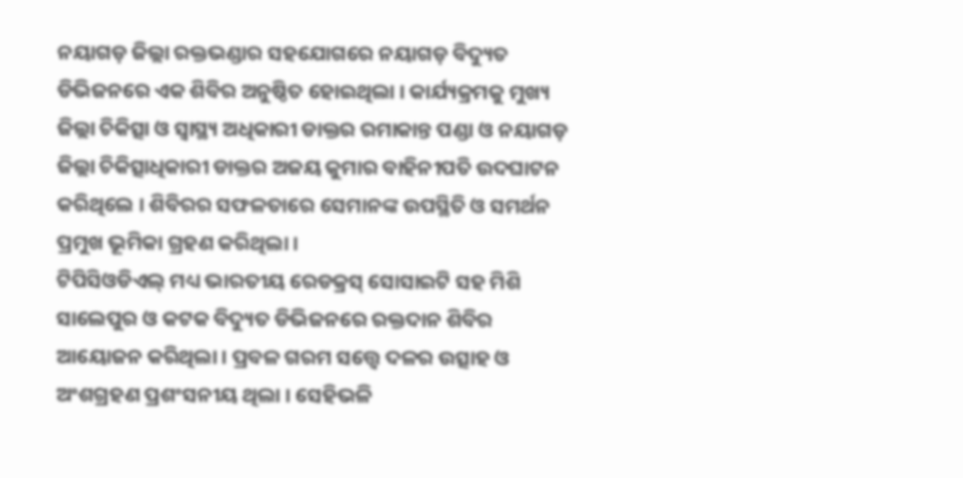ନୟାଗଡ଼ ଜିଲ୍ଲା ରକ୍ତଭଣ୍ଡାର ସହଯୋଗରେ ନୟାଗଡ଼ ବିଦ୍ୟୁତ ଡିଭିଜନରେ ଏକ ଶିବିର ଅନୁଷ୍ଠିତ ହୋଇଥିଲା । କାର୍ଯ୍ୟକ୍ରମକୁ ମୁଖ୍ୟ ଜିଲ୍ଲା ଚିକିତ୍ସା ଓ ସ୍ୱାସ୍ଥ୍ୟ ଅଧିକାରୀ ଡାକ୍ତର ରମାକାନ୍ତ ପଣ୍ଡା ଓ ନୟାଗଡ଼ ଜିଲ୍ଲା ଚିକିତ୍ସାଧିକାରୀ ଡାକ୍ତର ଅଜୟ କୁମାର ବାହିନୀପତି ଉଦଘାଟନ କରିଥିଲେ । ଶିବିରର ସଫଳତାରେ ସେମାନଙ୍କ ଉପସ୍ଥିତି ଓ ସମର୍ଥନ ପ୍ରମୁଖ ଭୂମିକା ଗ୍ରହଣ କରିଥିଲା ।
ଟିପିସିଓଡିଏଲ୍ ମଧ୍ୟ ଭାରତୀୟ ରେଡକ୍ରସ୍ ସୋସାଇଟି ସହ ମିଶି ସାଲେପୁର ଓ କଟକ ବିଦ୍ୟୁତ ଡିଭିଜନରେ ରକ୍ତଦାନ ଶିବିର ଆୟୋଜନ କରିଥିଲା । ପ୍ରବଳ ଗରମ ସତ୍ତ୍ୱେ ଦଳର ଉତ୍ସାହ ଓ ଅଂଶଗ୍ରହଣ ପ୍ରଶଂସନୀୟ ଥିଲା । ସେହିଭଳି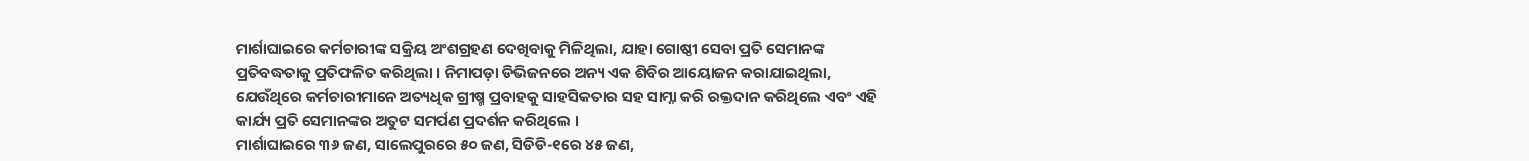ମାର୍ଶାଘାଇରେ କର୍ମଚାରୀଙ୍କ ସକ୍ରିୟ ଅଂଶଗ୍ରହଣ ଦେଖିବାକୁ ମିଳିଥିଲା, ଯାହା ଗୋଷ୍ଠୀ ସେବା ପ୍ରତି ସେମାନଙ୍କ ପ୍ରତିବଦ୍ଧତାକୁ ପ୍ରତିଫଳିତ କରିଥିଲା । ନିମାପଡ଼ା ଡିଭିଜନରେ ଅନ୍ୟ ଏକ ଶିବିର ଆୟୋଜନ କରାଯାଇଥିଲା, ଯେଉଁଥିରେ କର୍ମଚାରୀମାନେ ଅତ୍ୟଧିକ ଗ୍ରୀଷ୍ମ ପ୍ରବାହକୁ ସାହସିକତାର ସହ ସାମ୍ନା କରି ରକ୍ତଦାନ କରିଥିଲେ ଏବଂ ଏହି କାର୍ଯ୍ୟ ପ୍ରତି ସେମାନଙ୍କର ଅତୁଟ ସମର୍ପଣ ପ୍ରଦର୍ଶନ କରିଥିଲେ ।
ମାର୍ଶାଘାଇରେ ୩୬ ଜଣ, ସାଲେପୁରରେ ୫୦ ଜଣ, ସିଡିଡି-୧ରେ ୪୫ ଜଣ,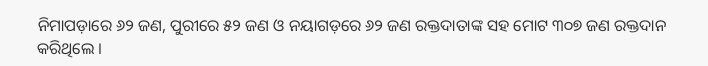ନିମାପଡ଼ାରେ ୬୨ ଜଣ, ପୁରୀରେ ୫୨ ଜଣ ଓ ନୟାଗଡ଼ରେ ୬୨ ଜଣ ରକ୍ତଦାତାଙ୍କ ସହ ମୋଟ ୩୦୭ ଜଣ ରକ୍ତଦାନ କରିଥିଲେ ।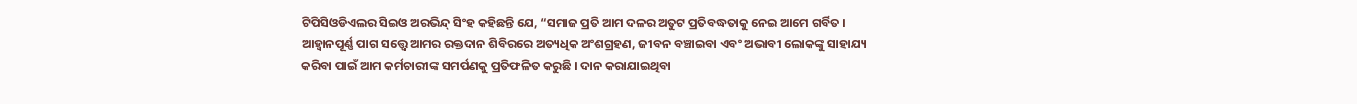ଟିପିସିଓଡିଏଲର ସିଇଓ ଅରଭିନ୍ଦ୍ ସିଂହ କହିଛନ୍ତି ଯେ, “ସମାଜ ପ୍ରତି ଆମ ଦଳର ଅତୁଟ ପ୍ରତିବଦ୍ଧତାକୁ ନେଇ ଆମେ ଗର୍ବିତ । ଆହ୍ୱାନପୂର୍ଣ୍ଣ ପାଗ ସତ୍ତ୍ୱେ ଆମର ରକ୍ତଦାନ ଶିବିରରେ ଅତ୍ୟଧିକ ଅଂଶଗ୍ରହଣ, ଜୀବନ ବଞ୍ଚାଇବା ଏବଂ ଅଭାବୀ ଲୋକଙ୍କୁ ସାହାଯ୍ୟ କରିବା ପାଇଁ ଆମ କର୍ମଚାରୀଙ୍କ ସମର୍ପଣକୁ ପ୍ରତିଫଳିତ କରୁଛି । ଦାନ କରାଯାଇଥିବା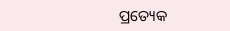ପ୍ରତ୍ୟେକ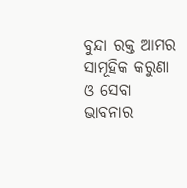ବୁନ୍ଦା ରକ୍ତ ଆମର ସାମୂହିକ କରୁଣା ଓ ସେବା ଭାବନାର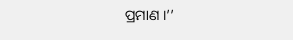ପ୍ରମାଣ ।’’